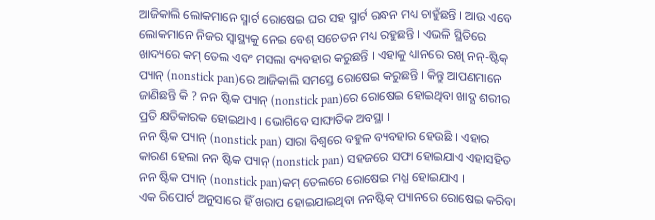ଆଜିକାଲି ଲୋକମାନେ ସ୍ମାର୍ଟ ରୋଷେଇ ଘର ସହ ସ୍ମାର୍ଟ ରନ୍ଧନ ମଧ୍ୟ ଚାହୁଁଛନ୍ତି । ଆଉ ଏବେ ଲୋକମାନେ ନିଜର ସ୍ୱାସ୍ଥ୍ୟକୁ ନେଇ ବେଶ୍ ସଚେତନ ମଧ୍ୟ ରହୁଛନ୍ତି । ଏଭଳି ସ୍ଥିତିରେ ଖାଦ୍ୟରେ କମ୍ ତେଲ ଏବଂ ମସଲା ବ୍ୟବହାର କରୁଛନ୍ତି । ଏହାକୁ ଧ୍ୟାନରେ ରଖି ନନ୍-ଷ୍ଟିକ୍ ପ୍ୟାନ୍ (nonstick pan)ରେ ଆଜିକାଲି ସମସ୍ତେ ରୋଷେଇ କରୁଛନ୍ତି । କିନ୍ତୁ ଆପଣମାନେ ଜାଣିଛନ୍ତି କି ? ନନ ଷ୍ଟିକ ପ୍ୟାନ୍ (nonstick pan)ରେ ରୋଷେଇ ହୋଇଥିବା ଖାଦ୍ଯ ଶରୀର ପ୍ରତି କ୍ଷତିକାରକ ହୋଇଥାଏ । ଭୋଗିବେ ସାଙ୍ଘାତିକ ଅବସ୍ଥା ।
ନନ ଷ୍ଟିକ ପ୍ୟାନ୍ (nonstick pan) ସାରା ବିଶ୍ୱରେ ବହୁଳ ବ୍ୟବହାର ହେଉଛି । ଏହାର କାରଣ ହେଲା ନନ ଷ୍ଟିକ ପ୍ୟାନ୍ (nonstick pan) ସହଜରେ ସଫା ହୋଇଯାଏ ଏହାସହିତ ନନ ଷ୍ଟିକ ପ୍ୟାନ୍ (nonstick pan)କମ୍ ତେଲରେ ରୋଷେଇ ମଧ୍ଯ ହୋଇଯାଏ ।
ଏକ ରିପୋର୍ଟ ଅନୁସାରେ ହିଁ ଖରାପ ହୋଇଯାଇଥିବା ନନଷ୍ଟିକ୍ ପ୍ୟାନରେ ରୋଷେଇ କରିବା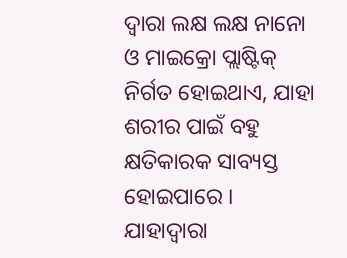ଦ୍ୱାରା ଲକ୍ଷ ଲକ୍ଷ ନାନୋ ଓ ମାଇକ୍ରୋ ପ୍ଲାଷ୍ଟିକ୍ ନିର୍ଗତ ହୋଇଥାଏ, ଯାହା ଶରୀର ପାଇଁ ବହୁ କ୍ଷତିକାରକ ସାବ୍ୟସ୍ତ ହୋଇପାରେ । ଯାହାଦ୍ବାରା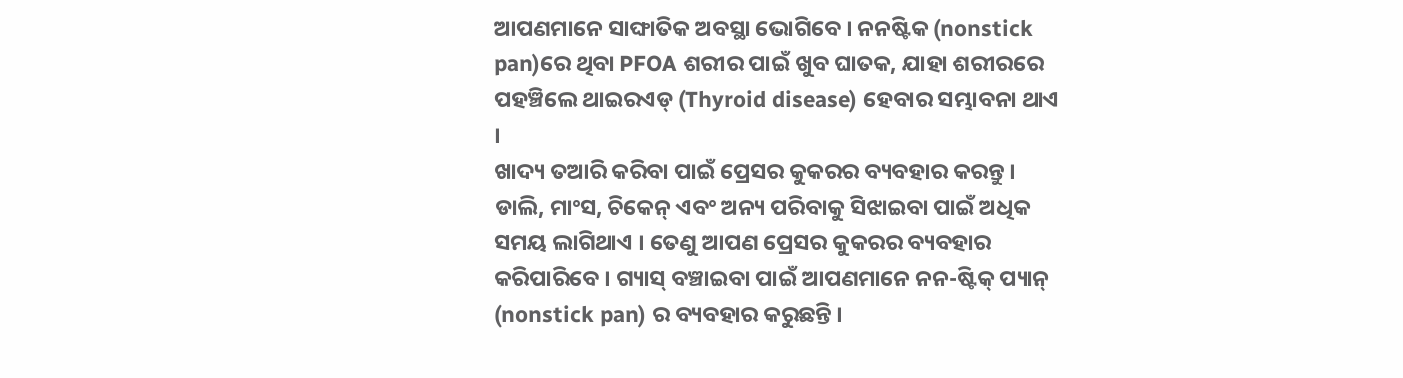ଆପଣମାନେ ସାଙ୍ଘାତିକ ଅବସ୍ଥା ଭୋଗିବେ । ନନଷ୍ଟିକ (nonstick pan)ରେ ଥିବା PFOA ଶରୀର ପାଇଁ ଖୁବ ଘାତକ, ଯାହା ଶରୀରରେ ପହଞ୍ଚିଲେ ଥାଇରଏଡ୍ (Thyroid disease) ହେବାର ସମ୍ଭାବନା ଥାଏ ।
ଖାଦ୍ୟ ତଆରି କରିବା ପାଇଁ ପ୍ରେସର କୁକରର ବ୍ୟବହାର କରନ୍ତୁ । ଡାଲି, ମାଂସ, ଚିକେନ୍ ଏବଂ ଅନ୍ୟ ପରିବାକୁ ସିଝାଇବା ପାଇଁ ଅଧିକ ସମୟ ଲାଗିଥାଏ । ତେଣୁ ଆପଣ ପ୍ରେସର କୁକରର ବ୍ୟବହାର କରିପାରିବେ । ଗ୍ୟାସ୍ ବଞ୍ଚାଇବା ପାଇଁ ଆପଣମାନେ ନନ-ଷ୍ଟିକ୍ ପ୍ୟାନ୍ (nonstick pan) ର ବ୍ୟବହାର କରୁଛନ୍ତି ।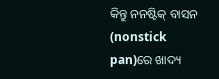କିନ୍ତୁ ନନଷ୍ଟିକ୍ ବାସନ (nonstick pan)ରେ ଖାଦ୍ୟ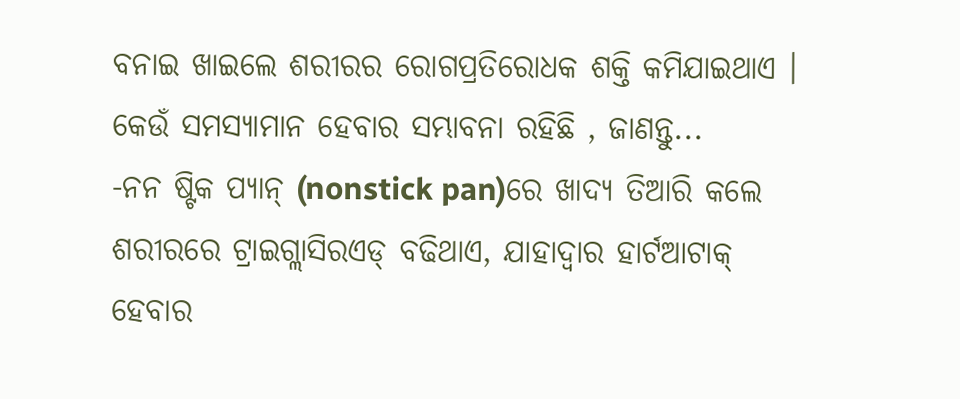ବନାଇ ଖାଇଲେ ଶରୀରର ରୋଗପ୍ରତିରୋଧକ ଶକ୍ତି କମିଯାଇଥାଏ ।
କେଉଁ ସମସ୍ୟାମାନ ହେବାର ସମ୍ଭାବନା ରହିଛି , ଜାଣନ୍ତୁ...
-ନନ ଷ୍ଟିକ ପ୍ୟାନ୍ (nonstick pan)ରେ ଖାଦ୍ୟ ତିଆରି କଲେ ଶରୀରରେ ଟ୍ରାଇଗ୍ଲାସିରଏଡ୍ ବଢିଥାଏ, ଯାହାଦ୍ୱାର ହାର୍ଟଆଟାକ୍ ହେବାର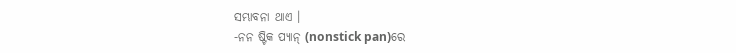ସମ୍ଭାବନା ଥାଏ ।
-ନନ ଷ୍ଟିକ ପ୍ୟାନ୍ (nonstick pan)ରେ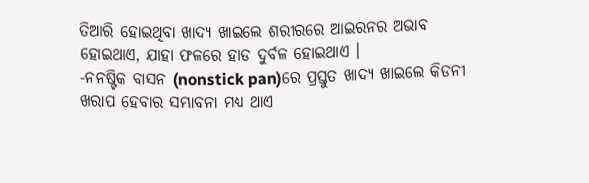ତିଆରି ହୋଇଥିବା ଖାଦ୍ୟ ଖାଇଲେ ଶରୀରରେ ଆଇରନର ଅଭାବ ହୋଇଥାଏ, ଯାହା ଫଳରେ ହାଡ ଦୁର୍ବଳ ହୋଇଥାଏ ।
-ନନଷ୍ଟିକ ବାସନ (nonstick pan)ରେ ପ୍ରସ୍ତୁତ ଖାଦ୍ୟ ଖାଇଲେ କିଡନୀ ଖରାପ ହେବାର ସମ୍ଭାବନା ମଧ୍ୟ ଥାଏ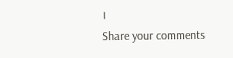।
Share your comments